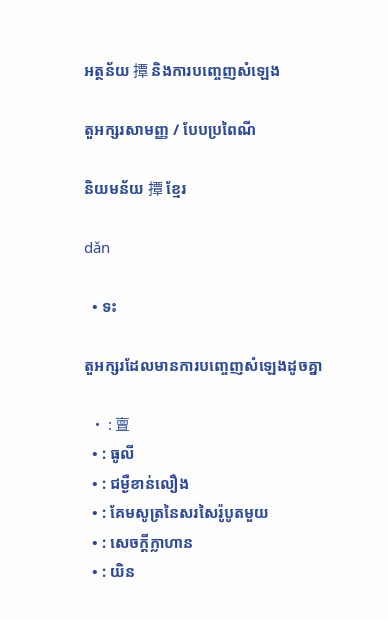អត្ថន័យ 撢 និងការបញ្ចេញសំឡេង

តួអក្សរសាមញ្ញ / បែបប្រពៃណី

និយមន័យ 撢 ខ្មែរ

dǎn

  • ទះ

តួអក្សរដែលមានការបញ្ចេញសំឡេងដូចគ្នា

  • : 亶
  • : ធូលី
  • : ជម្ងឺខាន់លឿង
  • : គែមសូត្រនៃសរសៃរ៉ូបូតមួយ
  • : សេចក្ដីក្លាហាន
  • : យិន